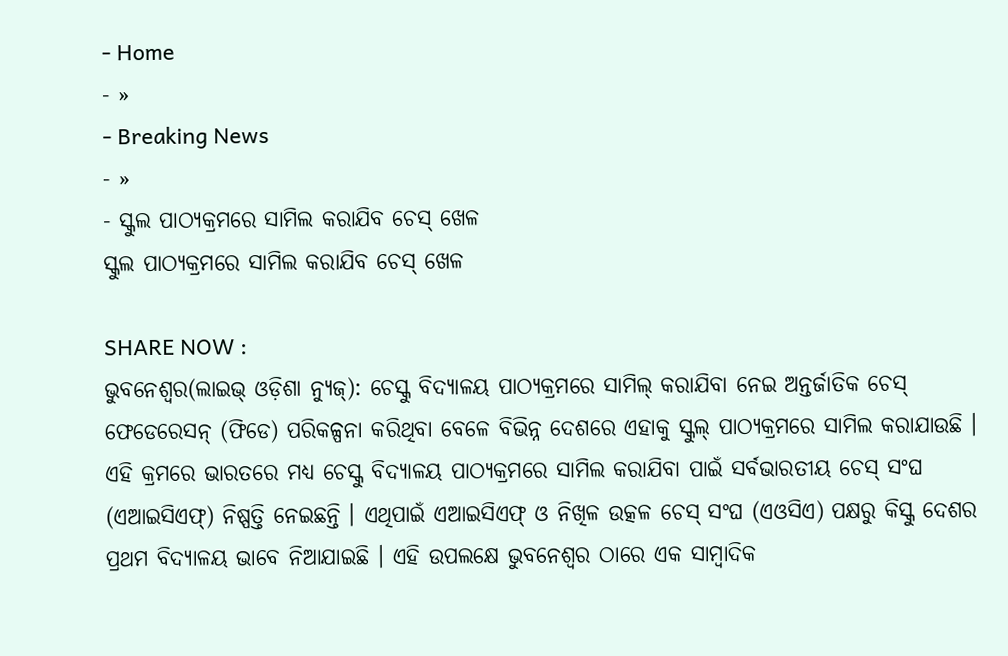- Home
- »
- Breaking News
- »
- ସ୍କୁଲ ପାଠ୍ୟକ୍ରମରେ ସାମିଲ କରାଯିବ ଚେସ୍ ଖେଳ
ସ୍କୁଲ ପାଠ୍ୟକ୍ରମରେ ସାମିଲ କରାଯିବ ଚେସ୍ ଖେଳ

SHARE NOW :
ଭୁବନେଶ୍ୱର(ଲାଇଭ୍ ଓଡ଼ିଶା ନ୍ୟୁଜ୍): ଚେସ୍କୁ ବିଦ୍ୟାଳୟ ପାଠ୍ୟକ୍ରମରେ ସାମିଲ୍ କରାଯିବା ନେଇ ଅନ୍ତର୍ଜାତିକ ଚେସ୍ ଫେଡେରେସନ୍ (ଫିଡେ) ପରିକଳ୍ପନା କରିଥିବା ବେଳେ ବିଭିନ୍ନ ଦେଶରେ ଏହାକୁ ସ୍କୁଲ୍ ପାଠ୍ୟକ୍ରମରେ ସାମିଲ କରାଯାଉଛି । ଏହି କ୍ରମରେ ଭାରତରେ ମଧ୍ୟ ଚେସ୍କୁ ବିଦ୍ୟାଳୟ ପାଠ୍ୟକ୍ରମରେ ସାମିଲ କରାଯିବା ପାଇଁ ସର୍ବଭାରତୀୟ ଚେସ୍ ସଂଘ (ଏଆଇସିଏଫ୍) ନିଷ୍ପତ୍ତି ନେଇଛନ୍ତି । ଏଥିପାଇଁ ଏଆଇସିଏଫ୍ ଓ ନିଖିଳ ଉତ୍କଳ ଚେସ୍ ସଂଘ (ଏଓସିଏ) ପକ୍ଷରୁ କିସ୍କୁ ଦେଶର ପ୍ରଥମ ବିଦ୍ୟାଳୟ ଭାବେ ନିଆଯାଇଛି । ଏହି ଉପଲକ୍ଷେ ଭୁବନେଶ୍ୱର ଠାରେ ଏକ ସାମ୍ବାଦିକ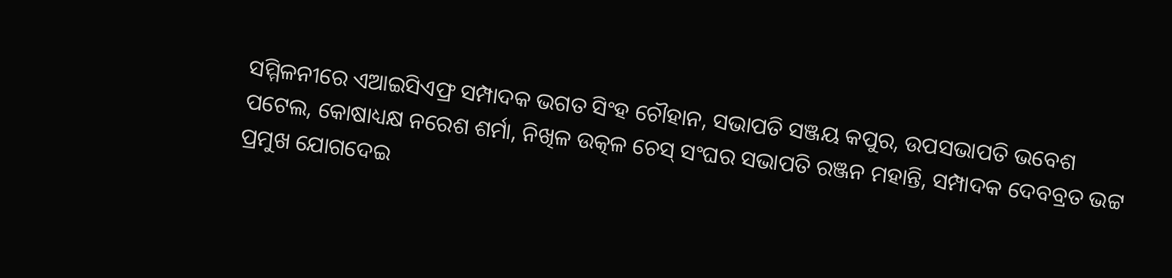ସମ୍ମିଳନୀରେ ଏଆଇସିଏଫ୍ର ସମ୍ପାଦକ ଭଗତ ସିଂହ ଚୌହାନ, ସଭାପତି ସଞ୍ଜୟ କପୁର, ଉପସଭାପତି ଭବେଶ ପଟେଲ, କୋଷାଧ୍ୟକ୍ଷ ନରେଶ ଶର୍ମା, ନିଖିଳ ଉତ୍କଳ ଚେସ୍ ସଂଘର ସଭାପତି ରଞ୍ଜନ ମହାନ୍ତି, ସମ୍ପାଦକ ଦେବବ୍ରତ ଭଟ୍ଟ ପ୍ରମୁଖ ଯୋଗଦେଇ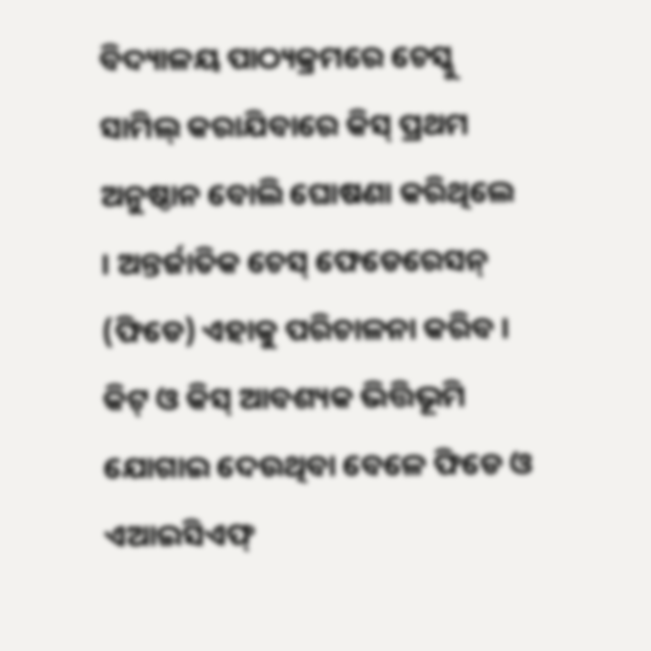ବିଦ୍ୟାଳୟ ପାଠ୍ୟକ୍ରମରେ ଚେସ୍କୁ ସାମିଲ୍ କରାଯିବାରେ କିସ୍ ପ୍ରଥମ ଅନୁଷ୍ଠାନ ବୋଲି ଘୋଷଣା କରିଥିଲେ । ଅନ୍ତର୍ଜାତିକ ଚେସ୍ ଫେଡେରେସନ୍ (ଫିଡେ) ଏହାକୁ ପରିଚାଳନା କରିବ । କିଟ୍ ଓ କିସ୍ ଆବଶ୍ୟକ ଭିତ୍ତିଭୂମି ଯୋଗାଇ ଦେଉଥିବା ବେଳେ ଫିଡେ ଓ ଏଆଇସିଏଫ୍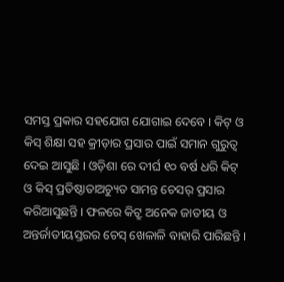ସମସ୍ତ ପ୍ରକାର ସହଯୋଗ ଯୋଗାଇ ଦେବେ । କିଟ୍ ଓ କିସ୍ ଶିକ୍ଷା ସହ କ୍ରୀଡ଼ାର ପ୍ରସାର ପାଇଁ ସମାନ ଗୁରୁତ୍ୱ ଦେଇ ଆସୁଛି । ଓଡ଼ିଶା ରେ ଦୀର୍ଘ ୧୦ ବର୍ଷ ଧରି କିଟ୍ ଓ କିସ୍ ପ୍ରତିଷ୍ଠାତାଅଚ୍ୟୁତ ସାମନ୍ତ ଚେସର୍ ପ୍ରସାର କରିଆସୁଛନ୍ତି । ଫଳରେ କିଟ୍ରୁ ଅନେକ ଜାତୀୟ ଓ ଅନ୍ତର୍ଜାତୀୟସ୍ତରର ଚେସ୍ ଖେଳାଳି ବାହାରି ପାରିଛନ୍ତି ।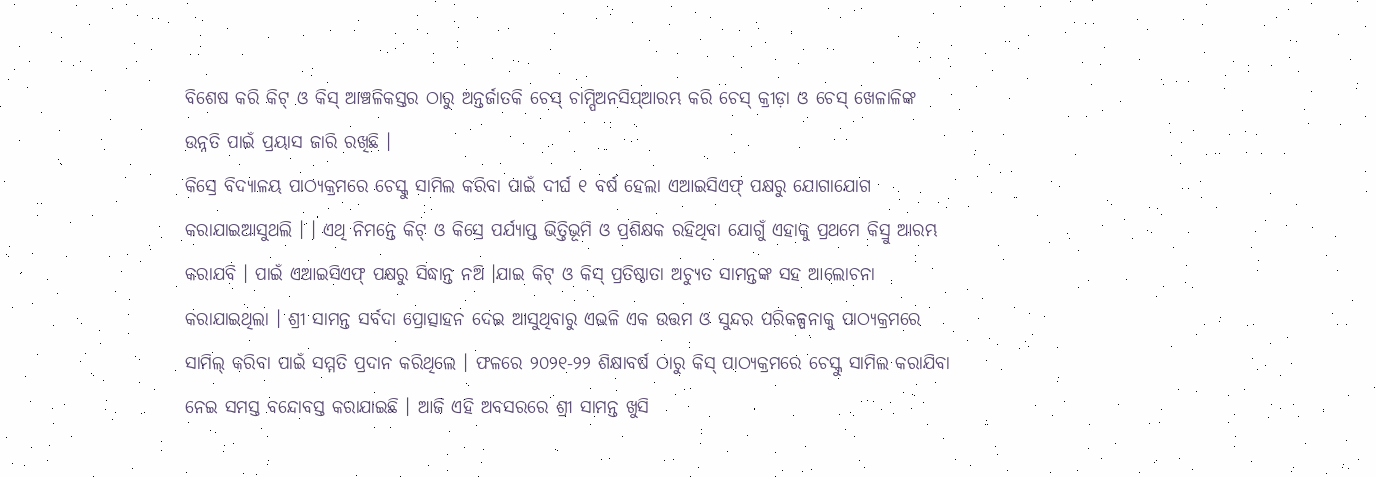ବିଶେଷ କରି କିଟ୍ ଓ କିସ୍ ଆଞ୍ଚଳିକସ୍ତର ଠାରୁ ଅନ୍ତର୍ଜାତକି ଚେସ୍ ଚାମ୍ପିଅନସିପ୍ଆରମ୍ଭ କରି ଚେସ୍ କ୍ରୀଡ଼ା ଓ ଚେସ୍ ଖେଳାଳିଙ୍କ ଉନ୍ନତି ପାଇଁ ପ୍ରୟାସ ଜାରି ରଖିଛି ।
କିସ୍ରେ ବିଦ୍ୟାଳୟ ପାଠ୍ୟକ୍ରମରେ ଚେସ୍କୁ ସାମିଲ କରିବା ପାଇଁ ଦୀର୍ଘ ୧ ବର୍ଷ ହେଲା ଏଆଇସିଏଫ୍ ପକ୍ଷରୁ ଯୋଗାଯୋଗ କରାଯାଇଆସୁଥଲି । । ଏଥି ନିମନ୍ତେ କିଟ୍ ଓ କିସ୍ରେ ପର୍ଯ୍ୟାପ୍ତ ଭିତ୍ତିଭୂମି ଓ ପ୍ରଶିକ୍ଷକ ରହିଥିବା ଯୋଗୁଁ ଏହାକୁ ପ୍ରଥମେ କିସ୍ରୁ ଆରମ୍ଭ କରାଯବି । ପାଇଁ ଏଆଇସିଏଫ୍ ପକ୍ଷରୁ ସିଦ୍ଧାନ୍ତ ନଅି ।ଯାଇ କିଟ୍ ଓ କିସ୍ ପ୍ରତିଷ୍ଠାତା ଅଚ୍ୟୁତ ସାମନ୍ତଙ୍କ ସହ ଆଲୋଚନା କରାଯାଇଥିଲା । ଶ୍ରୀ ସାମନ୍ତ ସର୍ବଦା ପ୍ରୋତ୍ସାହନ ଦେଇ ଆସୁଥିବାରୁ ଏଭଳି ଏକ ଉତ୍ତମ ଓ ସୁନ୍ଦର ପରିକଳ୍ପନାକୁ ପାଠ୍ୟକ୍ରମରେ ସାମିଲ୍ କରିବା ପାଇଁ ସମ୍ମତି ପ୍ରଦାନ କରିଥିଲେ । ଫଳରେ ୨୦୨୧-୨୨ ଶିକ୍ଷାବର୍ଷ ଠାରୁ କିସ୍ ପାଠ୍ୟକ୍ରମରେ ଚେସ୍କୁ ସାମିଲ କରାଯିବା ନେଇ ସମସ୍ତ ବନ୍ଦୋବସ୍ତ କରାଯାଇଛି । ଆଜି ଏହି ଅବସରରେ ଶ୍ରୀ ସାମନ୍ତ ଖୁସି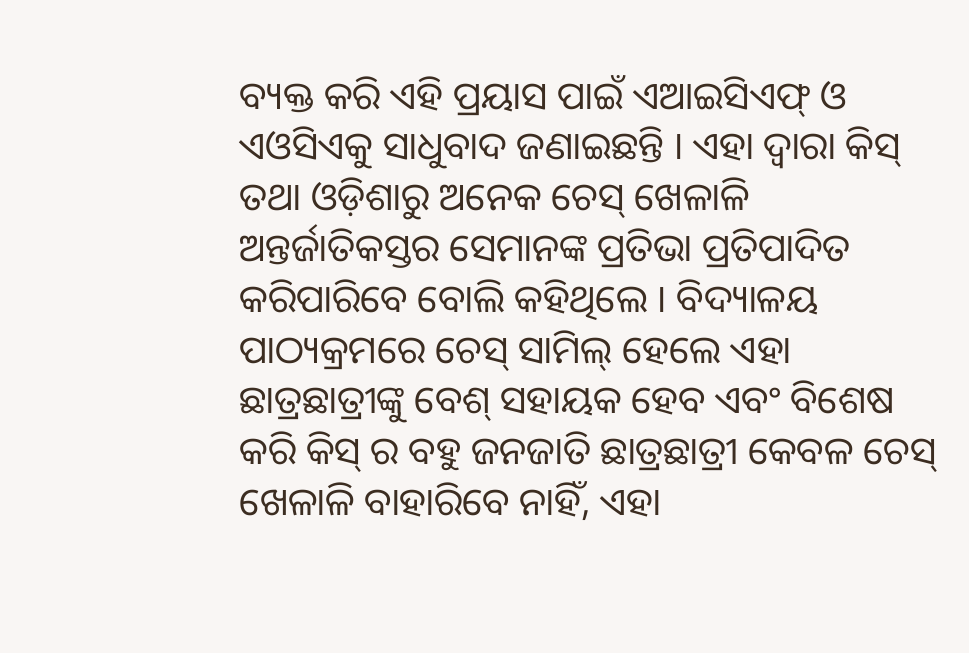ବ୍ୟକ୍ତ କରି ଏହି ପ୍ରୟାସ ପାଇଁ ଏଆଇସିଏଫ୍ ଓ ଏଓସିଏକୁ ସାଧୁବାଦ ଜଣାଇଛନ୍ତି । ଏହା ଦ୍ୱାରା କିସ୍ ତଥା ଓଡ଼ିଶାରୁ ଅନେକ ଚେସ୍ ଖେଳାଳି ଅନ୍ତର୍ଜାତିକସ୍ତର ସେମାନଙ୍କ ପ୍ରତିଭା ପ୍ରତିପାଦିତ କରିପାରିବେ ବୋଲି କହିଥିଲେ । ବିଦ୍ୟାଳୟ ପାଠ୍ୟକ୍ରମରେ ଚେସ୍ ସାମିଲ୍ ହେଲେ ଏହା ଛାତ୍ରଛାତ୍ରୀଙ୍କୁ ବେଶ୍ ସହାୟକ ହେବ ଏବଂ ବିଶେଷ କରି କିସ୍ ର ବହୁ ଜନଜାତି ଛାତ୍ରଛାତ୍ରୀ କେବଳ ଚେସ୍ ଖେଳାଳି ବାହାରିବେ ନାହିଁ, ଏହା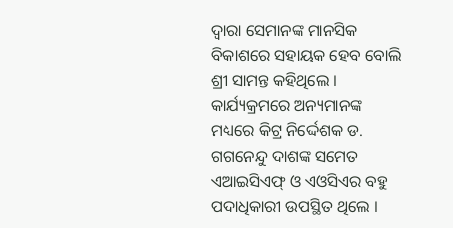ଦ୍ୱାରା ସେମାନଙ୍କ ମାନସିକ ବିକାଶରେ ସହାୟକ ହେବ ବୋଲି ଶ୍ରୀ ସାମନ୍ତ କହିଥିଲେ । କାର୍ଯ୍ୟକ୍ରମରେ ଅନ୍ୟମାନଙ୍କ ମଧ୍ୟରେ କିଟ୍ର ନିର୍ଦ୍ଦେଶକ ଡ. ଗଗନେନ୍ଦୁ ଦାଶଙ୍କ ସମେତ ଏଆଇସିଏଫ୍ ଓ ଏଓସିଏର ବହୁ ପଦାଧିକାରୀ ଉପସ୍ଥିତ ଥିଲେ ।